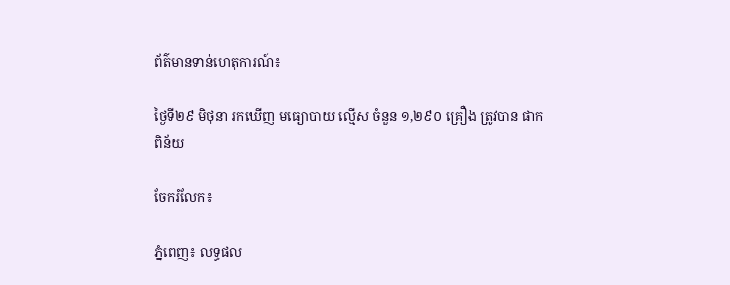ព័ត៌មានទាន់ហេតុការណ៍៖

ថ្ងៃទី២៩ មិថុនា រកឃើញ មធ្យោបាយ ល្មើស ចំនួន ១,២៩០ គ្រឿង ត្រូវបាន ផាកពិន័យ

ចែករំលែក៖

ភ្នំពេញ៖ លទ្ធផល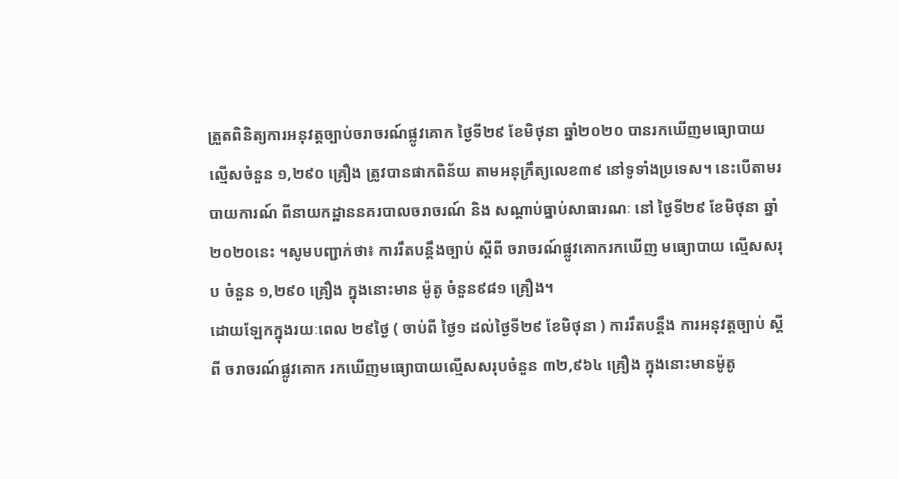ត្រួតពិនិត្យការអនុវត្តច្បាប់ចរាចរណ៍ផ្លូវគោក ថ្ងៃទី២៩ ខែមិថុនា ឆ្នាំ២០២០ បានរកឃើញមធ្យោបាយល្មើសចំនួន ១,២៩០ គ្រឿង ត្រូវបានផាកពិន័យ តាមអនុក្រឹត្យលេខ៣៩ នៅទូទាំងប្រទេស។ នេះបើតាមរបាយការណ៍ ពីនាយកដ្ឋាននគរបាលចរាចរណ៍ និង សណ្តាប់ធ្នាប់សាធារណៈ នៅ ថ្ងៃទី២៩ ខែមិថុនា ឆ្នាំ២០២០នេះ ។សូមបញ្ជាក់ថា៖ ការរឹតបន្ដឹងច្បាប់ ស្ដីពី ចរាចរណ៍ផ្លូវគោករកឃើញ មធ្យោបាយ ល្មើសសរុប ចំនួន ១,២៩០ គ្រឿង ក្នុងនោះមាន ម៉ូតូ ចំនួន៩៨១ គ្រឿង។
ដោយឡែកក្នុងរយៈពេល ២៩ថ្ងៃ ( ចាប់ពី ថ្ងៃ១ ដល់ថ្ងៃទី២៩ ខែមិថុនា ) ការរឹតបន្ដឹង ការអនុវត្តច្បាប់ ស្ដីពី ចរាចរណ៍ផ្លូវគោក រកឃើញមធ្យោបាយល្មើសសរុបចំនួន ៣២,៩៦៤ គ្រឿង ក្នុងនោះមានម៉ូតូ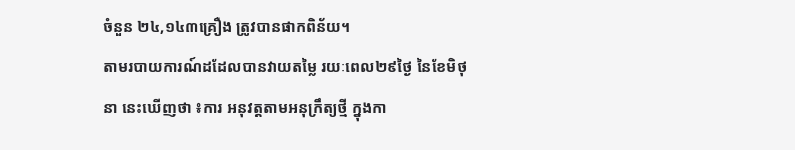ចំនួន ២៤,១៤៣គ្រឿង ត្រូវបានផាកពិន័យ។
តាមរបាយការណ៍ដដែលបានវាយតម្លៃ រយៈពេល២៩ថ្ងៃ នៃខែមិថុនា នេះឃើញថា ៖ការ អនុវត្តតាមអនុក្រឹត្យថ្មី ក្នុងកា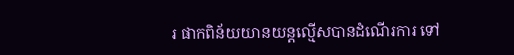រ ផាកពិន័យយានយន្តល្មើសបានដំណើរការ ទៅ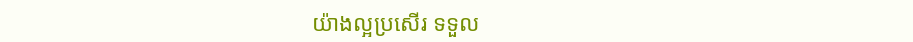យ៉ាងល្អប្រសើរ ទទួល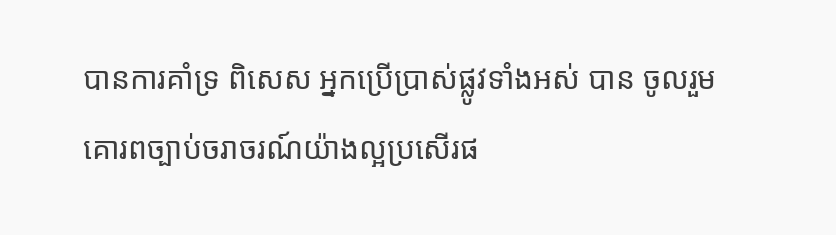បានការគាំទ្រ ពិសេស អ្នកប្រើប្រាស់ផ្លូវទាំងអស់ បាន ចូលរួមគោរពច្បាប់ចរាចរណ៍យ៉ាងល្អប្រសើរផ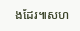ងដែរ៕សហ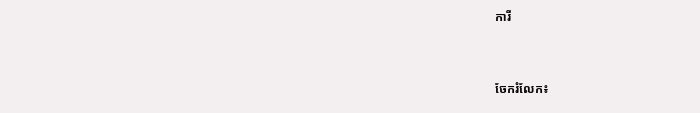ការី


ចែករំលែក៖